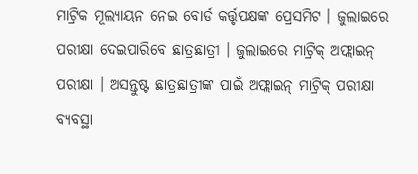ମାଟ୍ରିକ ମୂଲ୍ୟାୟନ ନେଇ ବୋର୍ଡ କର୍ତ୍ତୃପକ୍ଷଙ୍କ ପ୍ରେସମିଟ । ଜୁଲାଇରେ ପରୀକ୍ଷା ଦେଇପାରିବେ ଛାତ୍ରଛାତ୍ରୀ । ଜୁଲାଇରେ ମାଟ୍ରିକ୍ ଅଫ୍ଲାଇନ୍ ପରୀକ୍ଷା । ଅସନ୍ତୁଷ୍ଟ ଛାତ୍ରଛାତ୍ରୀଙ୍କ ପାଇଁ ଅଫ୍ଲାଇନ୍ ମାଟ୍ରିକ୍ ପରୀକ୍ଷା ବ୍ୟବସ୍ଥା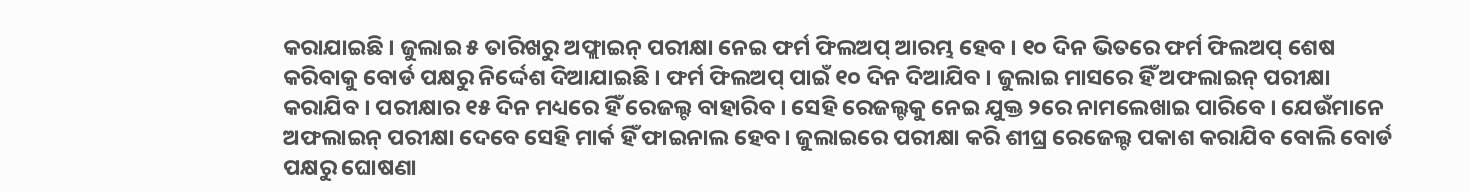କରାଯାଇଛି । ଜୁଲାଇ ୫ ତାରିଖରୁ ଅଫ୍ଲାଇନ୍ ପରୀକ୍ଷା ନେଇ ଫର୍ମ ଫିଲଅପ୍ ଆରମ୍ଭ ହେବ । ୧୦ ଦିନ ଭିତରେ ଫର୍ମ ଫିଲଅପ୍ ଶେଷ କରିବାକୁ ବୋର୍ଡ ପକ୍ଷରୁ ନିର୍ଦ୍ଦେଶ ଦିଆଯାଇଛି । ଫର୍ମ ଫିଲଅପ୍ ପାଇଁ ୧୦ ଦିନ ଦିଆଯିବ । ଜୁଲାଇ ମାସରେ ହିଁ ଅଫଲାଇନ୍ ପରୀକ୍ଷା କରାଯିବ । ପରୀକ୍ଷାର ୧୫ ଦିନ ମଧ୍ୟରେ ହିଁ ରେଜଲ୍ଟ ବାହାରିବ । ସେହି ରେଜଲ୍ଟକୁ ନେଇ ଯୁକ୍ତ ୨ରେ ନାମଲେଖାଇ ପାରିବେ । ଯେଉଁମାନେ ଅଫଲାଇନ୍ ପରୀକ୍ଷା ଦେବେ ସେହି ମାର୍କ ହିଁ ଫାଇନାଲ ହେବ। ଜୁଲାଇରେ ପରୀକ୍ଷା କରି ଶୀଘ୍ର ରେଜେଲ୍ଟ ପକାଶ କରାଯିବ ବୋଲି ବୋର୍ଡ ପକ୍ଷରୁ ଘୋଷଣା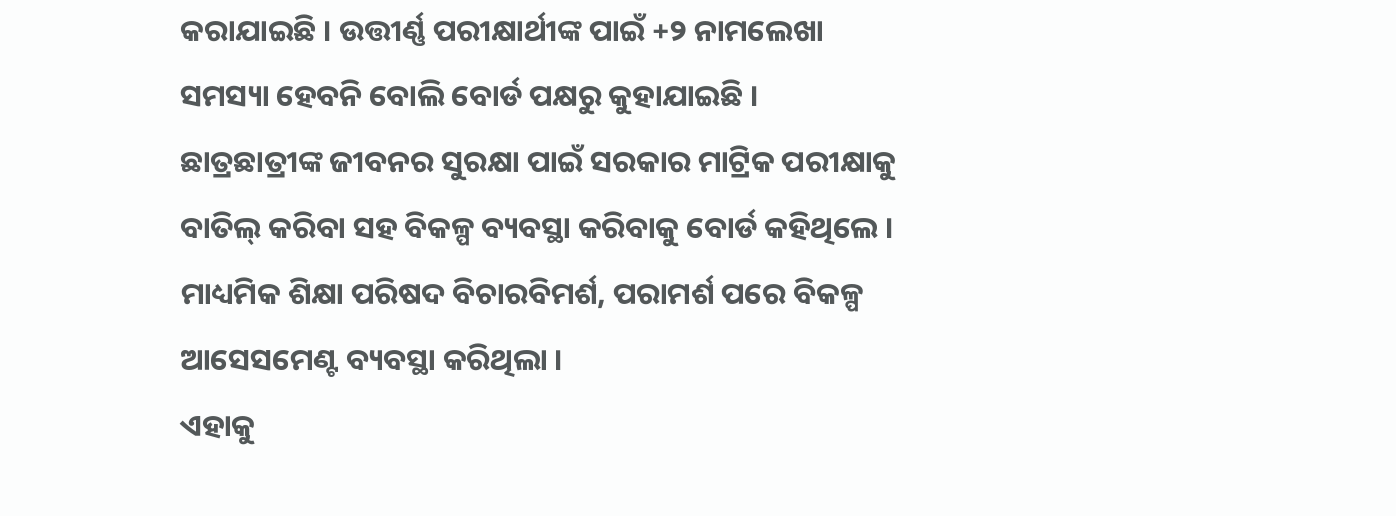କରାଯାଇଛି । ଉତ୍ତୀର୍ଣ୍ଣ ପରୀକ୍ଷାର୍ଥୀଙ୍କ ପାଇଁ +୨ ନାମଲେଖା ସମସ୍ୟା ହେବନି ବୋଲି ବୋର୍ଡ ପକ୍ଷରୁ କୁହାଯାଇଛି ।
ଛାତ୍ରଛାତ୍ରୀଙ୍କ ଜୀବନର ସୁରକ୍ଷା ପାଇଁ ସରକାର ମାଟ୍ରିକ ପରୀକ୍ଷାକୁ ବାତିଲ୍ କରିବା ସହ ବିକଳ୍ପ ବ୍ୟବସ୍ଥା କରିବାକୁ ବୋର୍ଡ କହିଥିଲେ । ମାଧ୍ୟମିକ ଶିକ୍ଷା ପରିଷଦ ବିଚାରବିମର୍ଶ, ପରାମର୍ଶ ପରେ ବିକଳ୍ପ ଆସେସମେଣ୍ଟ ବ୍ୟବସ୍ଥା କରିଥିଲା ।
ଏହାକୁ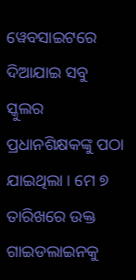ୱେବସାଇଟରେ ଦିଆଯାଇ ସବୁ ସ୍କୁଲର ପ୍ରଧାନଶିକ୍ଷକଙ୍କୁ ପଠା ଯାଇଥିଲା । ମେ ୭ ତାରିଖରେ ଉକ୍ତ ଗାଇଡଲାଇନକୁ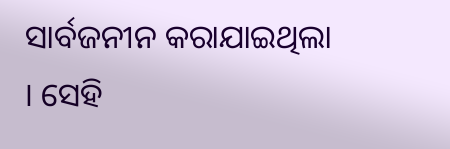ସାର୍ବଜନୀନ କରାଯାଇଥିଲା । ସେହି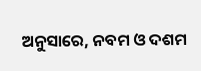ଅନୁସାରେ, ନବମ ଓ ଦଶମ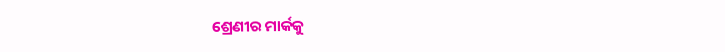ଶ୍ରେଣୀର ମାର୍କକୁ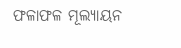ଫଳାଫଳ ମୂଲ୍ୟାୟନ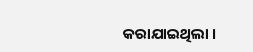କରାଯାଇଥିଲା ।